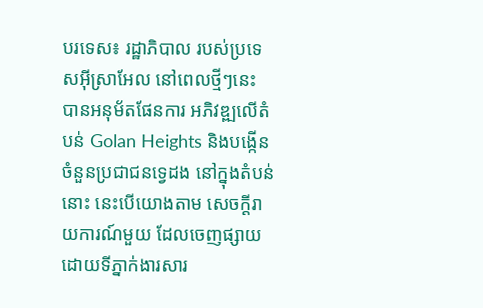បរទេស៖ រដ្ឋាភិបាល របស់ប្រទេសអ៊ីស្រាអែល នៅពេលថ្មីៗនេះ បានអនុម័តផែនការ អភិវឌ្ឍលើតំបន់ Golan Heights និងបង្កើនចំនួនប្រជាជនទ្វេដង នៅក្នុងតំបន់នោះ នេះបើយោងតាម សេចក្តីរាយការណ៍មួយ ដែលចេញផ្សាយ ដោយទីភ្នាក់ងារសារ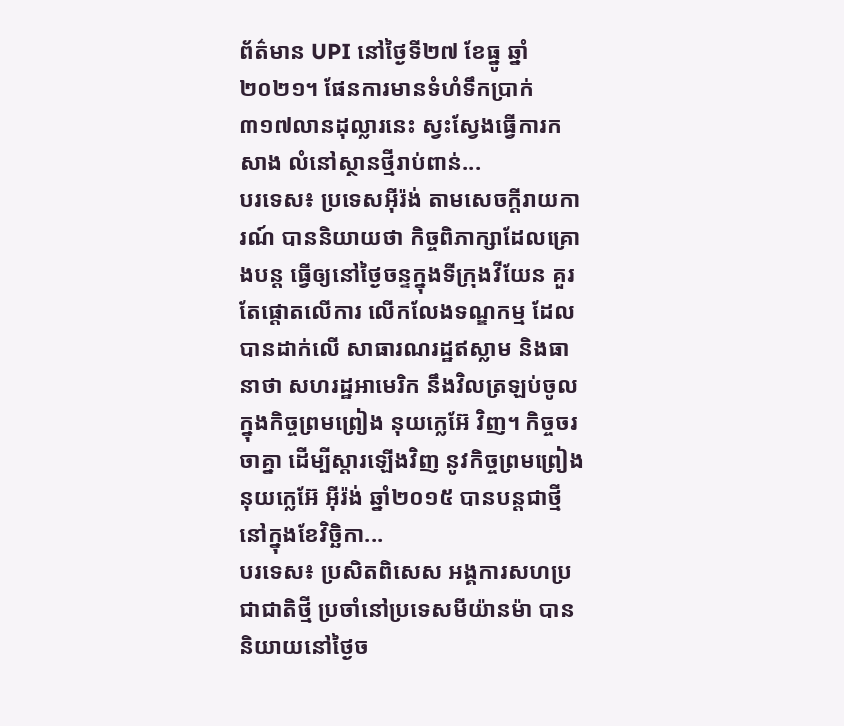ព័ត៌មាន UPI នៅថ្ងៃទី២៧ ខែធ្នូ ឆ្នាំ២០២១។ ផែនការមានទំហំទឹកប្រាក់ ៣១៧លានដុល្លារនេះ ស្វះស្វែងធ្វើការកសាង លំនៅស្ថានថ្មីរាប់ពាន់...
បរទេស៖ ប្រទេសអ៊ីរ៉ង់ តាមសេចក្តីរាយការណ៍ បាននិយាយថា កិច្ចពិភាក្សាដែលគ្រោងបន្ត ធ្វើឲ្យនៅថ្ងៃចន្ទក្នុងទីក្រុងវីយែន គួរតែផ្តោតលើការ លើកលែងទណ្ឌកម្ម ដែលបានដាក់លើ សាធារណរដ្ឋឥស្លាម និងធានាថា សហរដ្ឋអាមេរិក នឹងវិលត្រឡប់ចូល ក្នុងកិច្ចព្រមព្រៀង នុយក្លេអ៊ែ វិញ។ កិច្ចចរចាគ្នា ដើម្បីស្តារឡើងវិញ នូវកិច្ចព្រមព្រៀងនុយក្លេអ៊ែ អ៊ីរ៉ង់ ឆ្នាំ២០១៥ បានបន្តជាថ្មីនៅក្នុងខែវិច្ឆិកា...
បរទេស៖ ប្រសិតពិសេស អង្គការសហប្រជាជាតិថ្មី ប្រចាំនៅប្រទេសមីយ៉ានម៉ា បាននិយាយនៅថ្ងៃច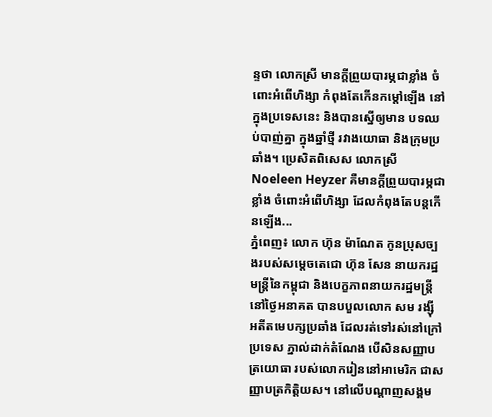ន្ទថា លោកស្រី មានក្តីព្រួយបារម្ភជាខ្លាំង ចំពោះអំពើហិង្សា កំពុងតែកើនកម្តៅឡើង នៅក្នុងប្រទេសនេះ និងបានស្នើឲ្យមាន បទឈប់បាញ់គ្នា ក្នុងឆ្នាំថ្មី រវាងយោធា និងក្រុមប្រឆាំង។ ប្រេសិតពិសេស លោកស្រី Noeleen Heyzer គឺមានក្តីព្រួយបារម្ភជាខ្លាំង ចំពោះអំពើហិង្សា ដែលកំពុងតែបន្តកើនឡើង...
ភ្នំពេញ៖ លោក ហ៊ុន ម៉ាណែត កូនប្រុសច្បងរបស់សម្ដេចតេជោ ហ៊ុន សែន នាយករដ្ឋមន្រ្តីនៃកម្ពុជា និងបេក្ខភាពនាយករដ្ឋមន្រ្តី នៅថ្ងៃអនាគត បានបបួលលោក សម រង្ស៊ី អតីតមេបក្សប្រឆាំង ដែលរត់ទៅរស់នៅក្រៅប្រទេស ភ្នាល់ដាក់តំណែង បើសិនសញ្ញាបត្រយោធា របស់លោករៀននៅអាមេរិក ជាសញ្ញាបត្រកិត្តិយស។ នៅលើបណ្ដាញសង្គម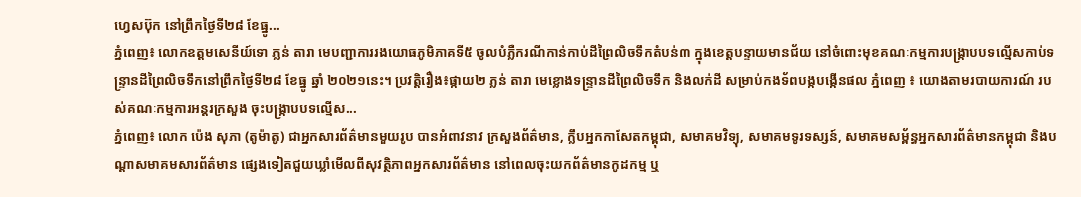ហ្វេសប៊ុក នៅព្រឹកថ្ងៃទី២៨ ខែធ្នូ...
ភ្នំពេញ៖ លោកឧត្តមសេនីយ៍ទោ ភ្លន់ តារា មេបញ្ជាការរងយោធភូមិភាគទី៥ ចូលបំភ្លឺករណីកាន់កាប់ដីព្រៃលិចទឹកតំបន់៣ ក្នុងខេត្តបន្ទាយមានជ័យ នៅចំពោះមុខគណៈកម្មការបង្រ្កាបបទល្មើសកាប់ទន្រ្ទានដីព្រៃលិចទឹកនៅព្រឹកថ្ងៃទី២៨ ខែធ្នូ ឆ្នាំ ២០២១នេះ។ ប្រវត្តិរឿង៖ផ្កាយ២ ភ្លន់ តារា មេខ្លោងទន្ទ្រានដីព្រៃលិចទឹក និងលក់ដី សម្រាប់កងទ័ពបង្កបង្កើនផល ភ្នំពេញ ៖ យោងតាមរបាយការណ៍ របស់គណៈកម្មការអន្តរក្រសួង ចុះបង្រ្កាបបទល្មើស...
ភ្នំពេញ៖ លោក ប៉េង សុភា (តូម៉ាតូ) ជាអ្នកសារព័ត៌មានមួយរូប បានអំពាវនាវ ក្រសួងព័ត៌មាន, ក្លឹបអ្នកកាសែតកម្ពុជា, សមាគមវិទ្យុ, សមាគមទូរទស្សន៍, សមាគមសម្ព័ន្ធអ្នកសារព័ត៌មានកម្ពុជា និងបណ្តាសមាគមសារព័ត៌មាន ផ្សេងទៀតជួយឃ្លាំមើលពីសុវត្ថិភាពអ្នកសារព័ត៌មាន នៅពេលចុះយកព័ត៌មានកូដកម្ម ឬ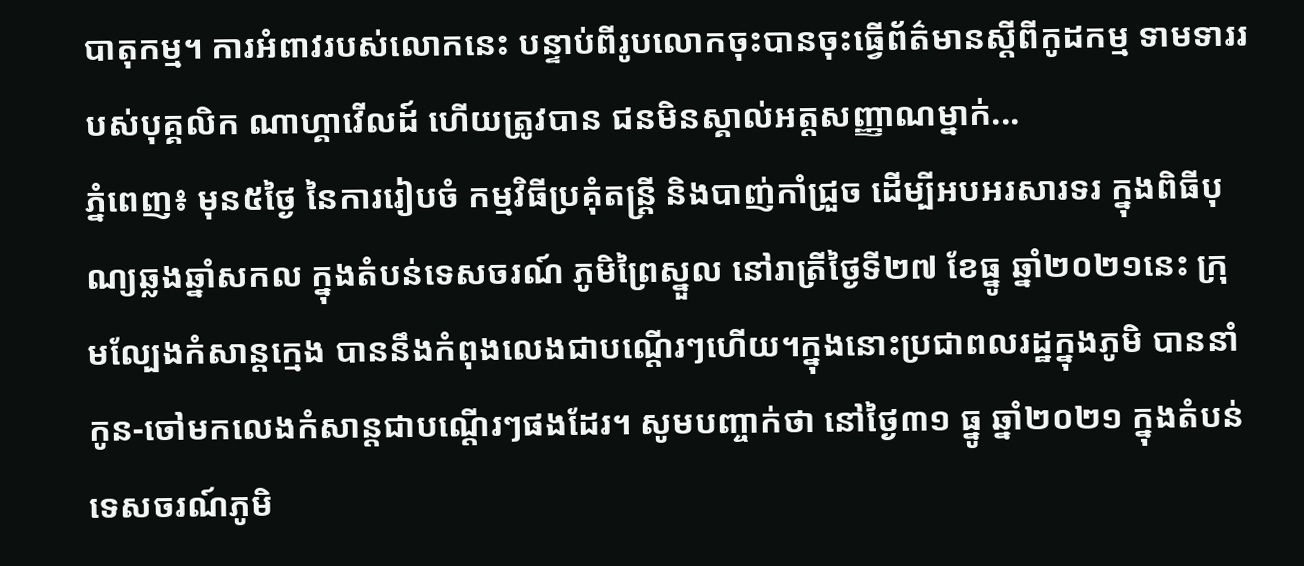បាតុកម្ម។ ការអំពាវរបស់លោកនេះ បន្ទាប់ពីរូបលោកចុះបានចុះធ្វើព័ត៌មានស្តីពីកូដកម្ម ទាមទាររបស់បុគ្គលិក ណាហ្គាវើលដ៍ ហើយត្រូវបាន ជនមិនស្គាល់អត្តសញ្ញាណម្នាក់...
ភ្នំពេញ៖ មុន៥ថ្ងៃ នៃការរៀបចំ កម្មវិធីប្រគុំតន្រ្តី និងបាញ់កាំជ្រួច ដើម្បីអបអរសារទរ ក្នុងពិធីបុណ្យឆ្លងឆ្នាំសកល ក្នុងតំបន់ទេសចរណ៍ ភូមិព្រៃស្នួល នៅរាត្រីថ្ងៃទី២៧ ខែធ្នូ ឆ្នាំ២០២១នេះ ក្រុមល្បែងកំសាន្ដក្មេង បាននឹងកំពុងលេងជាបណ្ដើរៗហើយ។ក្នុងនោះប្រជាពលរដ្ឋក្នុងភូមិ បាននាំកូន-ចៅមកលេងកំសាន្ដជាបណ្ដើរៗផងដែរ។ សូមបញ្ចាក់ថា នៅថ្ងៃ៣១ ធ្នូ ឆ្នាំ២០២១ ក្នុងតំបន់ទេសចរណ៍ភូមិ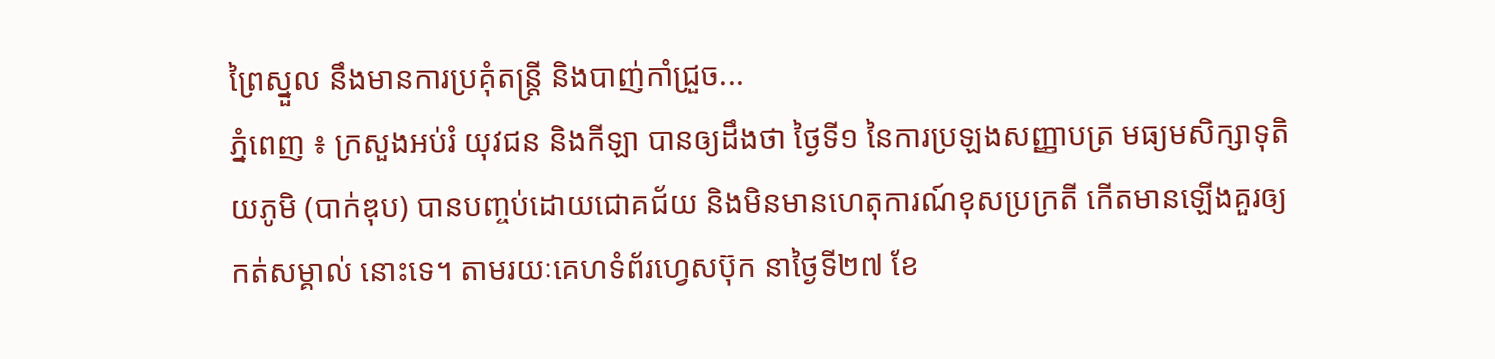ព្រៃស្នួល នឹងមានការប្រគុំតន្រ្តី និងបាញ់កាំជ្រួច...
ភ្នំពេញ ៖ ក្រសួងអប់រំ យុវជន និងកីឡា បានឲ្យដឹងថា ថ្ងៃទី១ នៃការប្រឡងសញ្ញាបត្រ មធ្យមសិក្សាទុតិយភូមិ (បាក់ឌុប) បានបញ្ចប់ដោយជោគជ័យ និងមិនមានហេតុការណ៍ខុសប្រក្រតី កើតមានឡើងគួរឲ្យកត់សម្គាល់ នោះទេ។ តាមរយៈគេហទំព័រហ្វេសប៊ុក នាថ្ងៃទី២៧ ខែ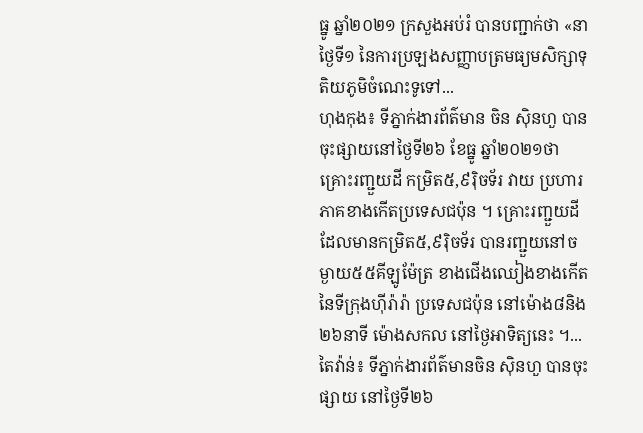ធ្នូ ឆ្នាំ២០២១ ក្រសួងអប់រំ បានបញ្ជាក់ថា «នាថ្ងៃទី១ នៃការប្រឡងសញ្ញាបត្រមធ្យមសិក្សាទុតិយភូមិចំណេះទូទៅ...
ហុងកុង៖ ទីភ្នាក់ងារព័ត៌មាន ចិន ស៊ិនហួ បានចុះផ្សាយនៅថ្ងៃទី២៦ ខែធ្នូ ឆ្នាំ២០២១ថា គ្រោះរញ្ជួយដី កម្រិត៥,៩រ៉ិចទ័រ វាយ ប្រហារភាគខាងកើតប្រទេសជប៉ុន ។ គ្រោះរញ្ជួយដី ដែលមានកម្រិត៥,៩រ៉ិចទ័រ បានរញ្ជួយនៅចម្ងាយ៥៥គីឡូម៉ែត្រ ខាងជើងឈៀងខាងកើត នៃទីក្រុងហ៊ីរ៉ារ៉ា ប្រទេសជប៉ុន នៅម៉ោង៨និង២៦នាទី ម៉ោងសកល នៅថ្ងៃអាទិត្យនេះ ។...
តៃវ៉ាន់៖ ទីភ្នាក់ងារព័ត៌មានចិន ស៊ិនហួ បានចុះផ្សាយ នៅថ្ងៃទី២៦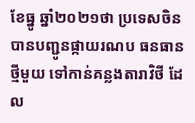ខែធ្នូ ឆ្នាំ២០២១ថា ប្រទេសចិន បានបញ្ជូនផ្កាយរណប ធនធានថ្មីមួយ ទៅកាន់គន្លងតារាវិថី ដែល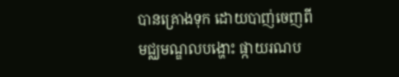បានគ្រោងទុក ដោយបាញ់ចេញពី មជ្ឈមណ្ឌលបង្ហោះ ផ្កាយរណប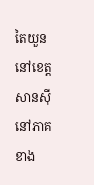តៃយួន នៅខេត្ត សានស៊ី នៅភាគខាង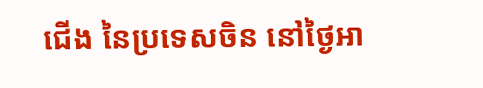ជើង នៃប្រទេសចិន នៅថ្ងៃអា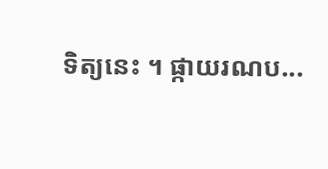ទិត្យនេះ ។ ផ្កាយរណប...